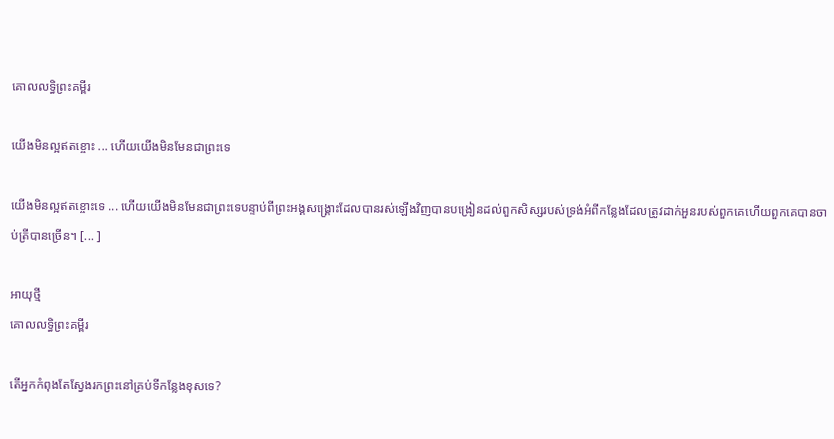គោលលទ្ធិព្រះគម្ពីរ

យើងមិនល្អឥតខ្ចោះ ... ហើយយើងមិនមែនជាព្រះទេ

យើងមិនល្អឥតខ្ចោះទេ ... ហើយយើងមិនមែនជាព្រះទេបន្ទាប់ពីព្រះអង្គសង្គ្រោះដែលបានរស់ឡើងវិញបានបង្រៀនដល់ពួកសិស្សរបស់ទ្រង់អំពីកន្លែងដែលត្រូវដាក់អួនរបស់ពួកគេហើយពួកគេបានចាប់ត្រីបានច្រើន។ [... ]

អាយុថ្មី
គោលលទ្ធិព្រះគម្ពីរ

តើអ្នកកំពុងតែស្វែងរកព្រះនៅគ្រប់ទីកន្លែងខុសទេ?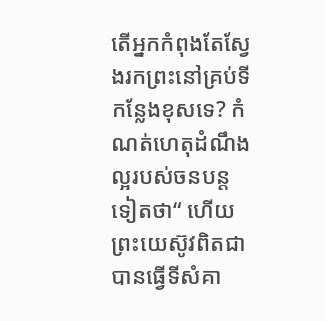តើអ្នកកំពុងតែស្វែងរកព្រះនៅគ្រប់ទីកន្លែងខុសទេ? កំណត់ហេតុដំណឹងល្អរបស់ចនបន្តទៀតថា“ ហើយព្រះយេស៊ូវពិតជាបានធ្វើទីសំគា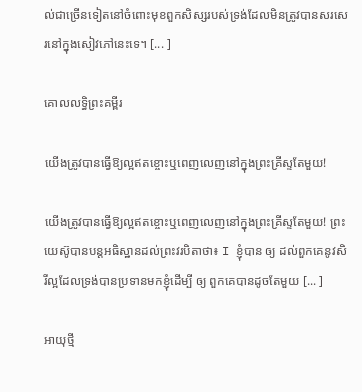ល់ជាច្រើនទៀតនៅចំពោះមុខពួកសិស្សរបស់ទ្រង់ដែលមិនត្រូវបានសរសេរនៅក្នុងសៀវភៅនេះទេ។ [... ]

គោលលទ្ធិព្រះគម្ពីរ

យើងត្រូវបានធ្វើឱ្យល្អឥតខ្ចោះឬពេញលេញនៅក្នុងព្រះគ្រីស្ទតែមួយ!

យើងត្រូវបានធ្វើឱ្យល្អឥតខ្ចោះឬពេញលេញនៅក្នុងព្រះគ្រីស្ទតែមួយ! ព្រះយេស៊ូបានបន្ដអធិស្ឋានដល់ព្រះវរបិតាថា៖ I ខ្ញុំបាន ឲ្យ ដល់ពួកគេនូវសិរីល្អដែលទ្រង់បានប្រទានមកខ្ញុំដើម្បី ឲ្យ ពួកគេបានដូចតែមួយ [... ]

អាយុថ្មី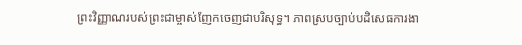ព្រះវិញ្ញាណរបស់ព្រះជាម្ចាស់ញែកចេញជាបរិសុទ្ធ។ ភាពស្របច្បាប់បដិសេធការងា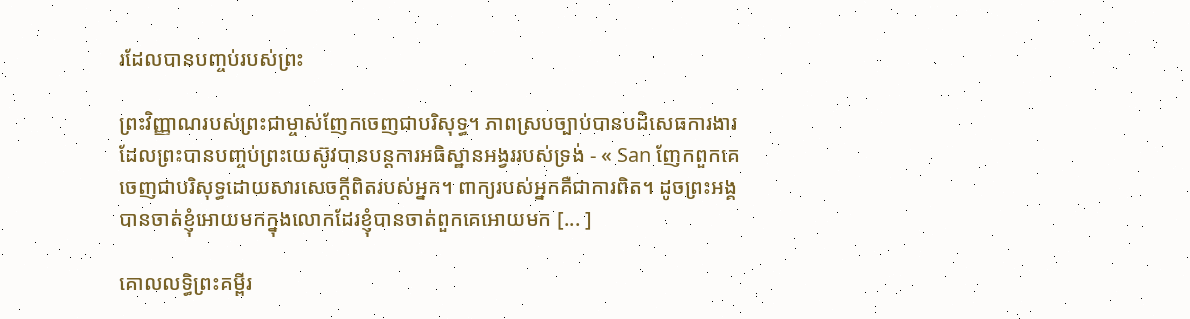រដែលបានបញ្ចប់របស់ព្រះ

ព្រះវិញ្ញាណរបស់ព្រះជាម្ចាស់ញែកចេញជាបរិសុទ្ធ។ ភាពស្របច្បាប់បានបដិសេធការងារដែលព្រះបានបញ្ចប់ព្រះយេស៊ូវបានបន្ដការអធិស្ឋានអង្វររបស់ទ្រង់ - « San ញែកពួកគេចេញជាបរិសុទ្ធដោយសារសេចក្ដីពិតរបស់អ្នក។ ពាក្យរបស់អ្នកគឺជាការពិត។ ដូចព្រះអង្គបានចាត់ខ្ញុំអោយមកក្នុងលោកដែរខ្ញុំបានចាត់ពួកគេអោយមក [... ]

គោលលទ្ធិព្រះគម្ពីរ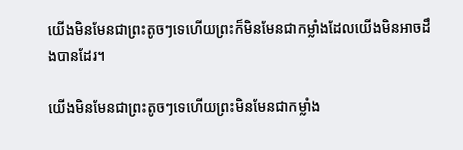យើងមិនមែនជាព្រះតូចៗទេហើយព្រះក៏មិនមែនជាកម្លាំងដែលយើងមិនអាចដឹងបានដែរ។

យើងមិនមែនជាព្រះតូចៗទេហើយព្រះមិនមែនជាកម្លាំង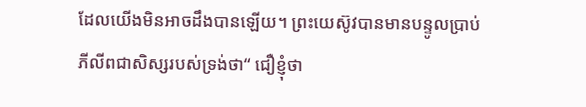ដែលយើងមិនអាចដឹងបានឡើយ។ ព្រះយេស៊ូវបានមានបន្ទូលប្រាប់ភីលីពជាសិស្សរបស់ទ្រង់ថា“ ជឿខ្ញុំថា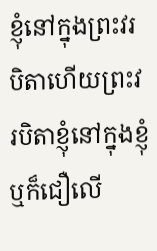ខ្ញុំនៅក្នុងព្រះវរបិតាហើយព្រះវរបិតាខ្ញុំនៅក្នុងខ្ញុំឬក៏ជឿលើ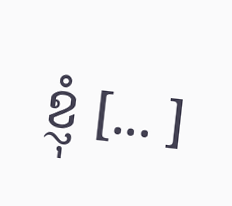ខ្ញុំ [... ]